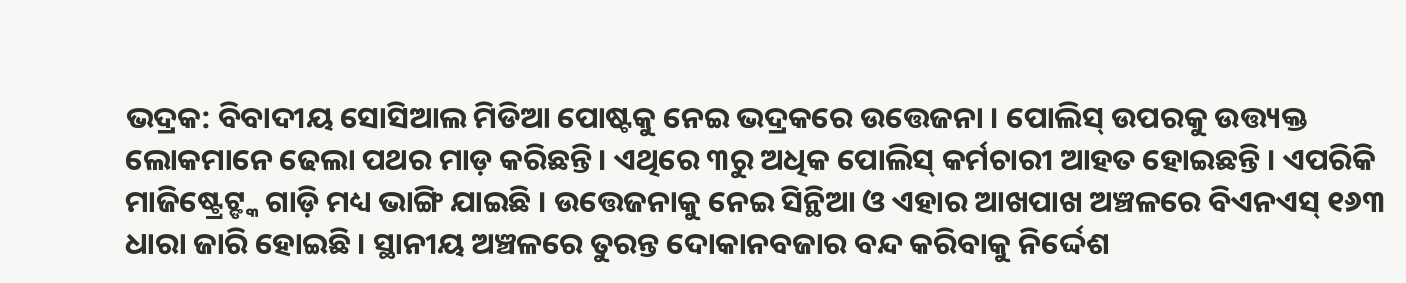ଭଦ୍ରକ: ବିବାଦୀୟ ସୋସିଆଲ ମିଡିଆ ପୋଷ୍ଟକୁ ନେଇ ଭଦ୍ରକରେ ଉତ୍ତେଜନା । ପୋଲିସ୍ ଉପରକୁ ଉତ୍ତ୍ୟକ୍ତ ଲୋକମାନେ ଢେଲା ପଥର ମାଡ଼ କରିଛନ୍ତି। ଏଥିରେ ୩ରୁ ଅଧିକ ପୋଲିସ୍ କର୍ମଚାରୀ ଆହତ ହୋଇଛନ୍ତି । ଏପରିକି ମାଜିଷ୍ଟ୍ରେଟ୍ଙ୍କ ଗାଡ଼ି ମଧ୍ୟ ଭାଙ୍ଗି ଯାଇଛି । ଉତ୍ତେଜନାକୁ ନେଇ ସିନ୍ଥିଆ ଓ ଏହାର ଆଖପାଖ ଅଞ୍ଚଳରେ ବିଏନଏସ୍ ୧୬୩ ଧାରା ଜାରି ହୋଇଛି । ସ୍ଥାନୀୟ ଅଞ୍ଚଳରେ ତୁରନ୍ତ ଦୋକାନବଜାର ବନ୍ଦ କରିବାକୁ ନିର୍ଦ୍ଦେଶ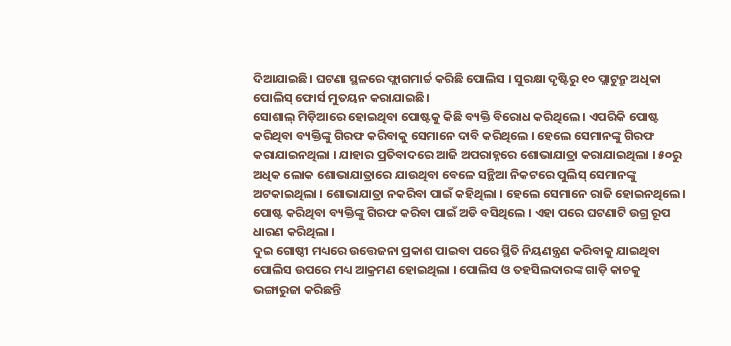ଦିଆଯାଇଛି। ଘଟଣା ସ୍ଥଳରେ ଫ୍ଲାଗମାର୍ଚ୍ଚ କରିଛି ପୋଲିସ । ସୁରକ୍ଷା ଦୃଷ୍ଟିରୁ ୧୦ ପ୍ଲାଟୁନ୍ରୁ ଅଧିକା ପୋଲିସ୍ ଫୋର୍ସ ମୁତୟନ କରାଯାଇଛି।
ସୋଶାଲ୍ ମିଡ଼ିଆରେ ହୋଇଥିବା ପୋଷ୍ଟକୁ କିଛି ବ୍ୟକ୍ତି ବିରୋଧ କରିଥିଲେ । ଏପରିକି ପୋଷ୍ଟ କରିଥିବା ବ୍ୟକ୍ତିଙ୍କୁ ଗିରଫ କରିବାକୁ ସେମାନେ ଦାବି କରିଥିଲେ । ହେଲେ ସେମାନଙ୍କୁ ଗିରଫ କରାଯାଇନଥିଲା । ଯାହାର ପ୍ରତିବାଦରେ ଆଜି ଅପରାହ୍ନରେ ଶୋଭାଯାତ୍ରା କରାଯାଇଥିଲା । ୫୦ରୁ ଅଧିକ ଲୋକ ଶୋଭାଯାତ୍ରାରେ ଯାଉଥିବା ବେଳେ ସନ୍ଥିଆ ନିକଟରେ ପୁଲିସ୍ ସେମାନଙ୍କୁ ଅଟକାଇଥିଲା । ଶୋଭାଯାତ୍ରା ନକରିବା ପାଇଁ କହିଥିଲା । ହେଲେ ସେମାନେ ରାଜି ହୋଇନଥିଲେ। ପୋଷ୍ଟ କରିଥିବା ବ୍ୟକ୍ତିଙ୍କୁ ଗିରଫ କରିବା ପାଇଁ ଅଡି ବସିଥିଲେ । ଏହା ପରେ ଘଟଣାଟି ଉଗ୍ର ରୂପ ଧାରଣ କରିଥିଲା ।
ଦୁଇ ଗୋଷ୍ଠୀ ମଧ୍ୟରେ ଉତ୍ତେଜନା ପ୍ରକାଶ ପାଇବା ପରେ ସ୍ଥିତି ନିୟଣନ୍ତ୍ରଣ କରିବାକୁ ଯାଇଥିବା ପୋଲିସ ଉପରେ ମଧ୍ୟ ଆକ୍ରମଣ ହୋଇଥିଲା । ପୋଲିସ ଓ ତହସିଲଦାରଙ୍କ ଗାଡ଼ି କାଚକୁ ଭଙ୍ଗାରୁଜା କରିଛନ୍ତି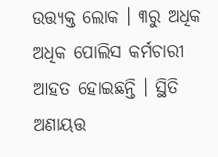ଉତ୍ତ୍ୟକ୍ତ ଲୋକ । ୩ରୁ ଅଧିକ ଅଧିକ ପୋଲିସ କର୍ମଚାରୀ ଆହତ ହୋଇଛନ୍ତି । ସ୍ଥିତି ଅଣାୟତ୍ତ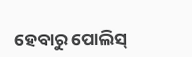ହେବାରୁ ପୋଲିସ୍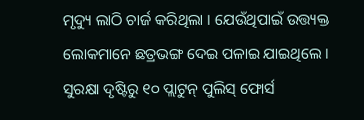ମୃଦ୍ୟୁ ଲାଠି ଚାର୍ଜ କରିଥିଲା । ଯେଉଁଥିପାଇଁ ଉତ୍ତ୍ୟକ୍ତ ଲୋକମାନେ ଛତ୍ରଭଙ୍ଗ ଦେଇ ପଳାଇ ଯାଇଥିଲେ । ସୁରକ୍ଷା ଦୃଷ୍ଟିରୁ ୧୦ ପ୍ଲାଟୁନ୍ ପୁଲିସ୍ ଫୋର୍ସ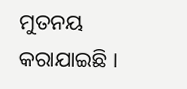ମୁତନୟ କରାଯାଇଛି ।